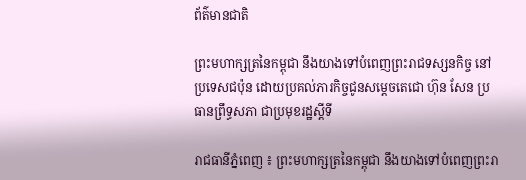ព័ត៌មានជាតិ

ព្រះមហាក្សត្រនៃកម្ពុជា នឹងយាងទៅបំពេញព្រះរាជទស្សនកិច្ច នៅប្រទេសជប៉ុន ដោយប្រគល់ភារកិច្ចជូនសម្តេចតេជោ ហ៊ុន សែន ប្រធានព្រឹទ្ធសភា ជាប្រមុខរដ្ឋស្តីទី

រាជធានីភ្នំពេញ ៖ ព្រះមហាក្សត្រនៃកម្ពុជា នឹងយាងទៅបំពេញព្រះរា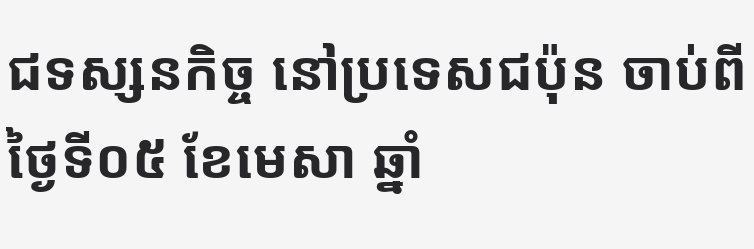ជទស្សនកិច្ច នៅប្រទេសជប៉ុន ចាប់ពីថ្ងៃទី០៥ ខែមេសា ឆ្នាំ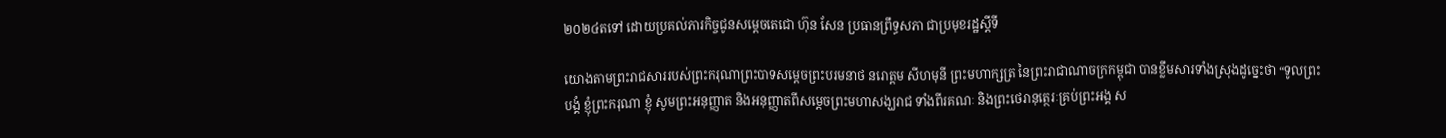២០២៤តទៅ ដោយប្រគល់ភារកិច្ចជូនសម្តេចតេជោ ហ៊ុន សែន ប្រធានព្រឹទ្ធសភា ជាប្រមុខរដ្ឋស្តីទី

យោងតាមព្រះរាជសាររបស់ព្រះករុណាព្រះបាទសម្តេចព្រះបរមនាថ នរោត្តម សីហមុនី ព្រះមហាក្សត្រ នៃព្រះរាជាណាចក្រកម្ពុជា បានខ្លឹមសារទាំងស្រុងដូច្នេះថា “ទូលព្រះបង្គំ ខ្ញុំព្រះករុណា ខ្ញុំ សូមព្រះអនុញ្ញាត និងអនុញ្ញាតពីសម្តេចព្រះមហាសង្ឃរាជ ទាំងពីរគណៈ និងព្រះថេរានុត្ថេរៈគ្រប់ព្រះអង្គ ស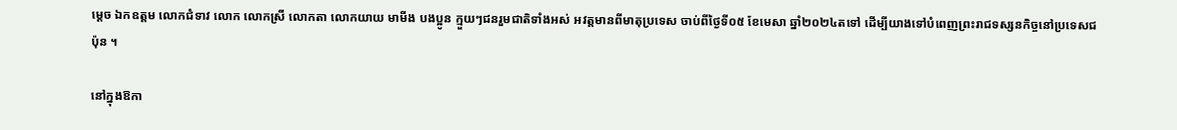ម្តេច ឯកឧត្តម លោកជំទាវ លោក លោកស្រី លោកតា លោកយាយ មាមីង បងប្អូន ក្មួយៗជនរួមជាតិទាំងអស់ អវត្តមានពីមាតុប្រទេស ចាប់ពីថ្ងៃទី០៥ ខែមេសា ឆ្នាំ២០២៤តទៅ ដើម្បីយាងទៅបំពេញព្រះរាជទស្សនកិច្ចនៅប្រទេសជប៉ុន ។

នៅក្នុងឱកា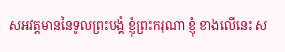សអវត្តមាននៃទូលព្រះបង្គំ ខ្ញុំព្រះករុណា ខ្ញុំ ខាងលើនេះ ស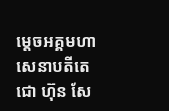ម្តេចអគ្គមហា សេនាបតីតេជោ ហ៊ុន សែ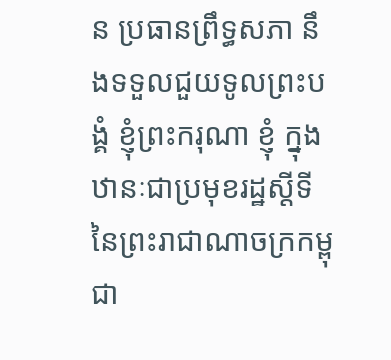ន ប្រធានព្រឹទ្ធសភា នឹងទទួលជួយទូលព្រះបង្គំ ខ្ញុំព្រះករុណា ខ្ញុំ ក្នុង ឋានៈជាប្រមុខរដ្ឋស្តីទី នៃព្រះរាជាណាចក្រកម្ពុជា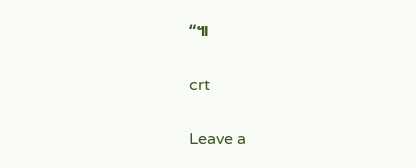“៕

crt

Leave a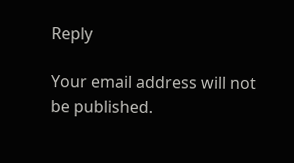Reply

Your email address will not be published.